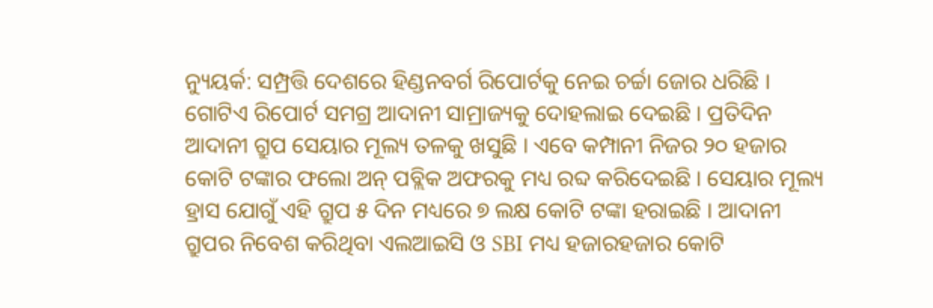ନ୍ୟୁୟର୍କ: ସମ୍ପ୍ରତ୍ତି ଦେଶରେ ହିଣ୍ଡନବର୍ଗ ରିପୋର୍ଟକୁ ନେଇ ଚର୍ଚ୍ଚା ଜୋର ଧରିଛି । ଗୋଟିଏ ରିପୋର୍ଟ ସମଗ୍ର ଆଦାନୀ ସାମ୍ରାଜ୍ୟକୁ ଦୋହଲାଇ ଦେଇଛି । ପ୍ରତିଦିନ ଆଦାନୀ ଗ୍ରୁପ ସେୟାର ମୂଲ୍ୟ ତଳକୁ ଖସୁଛି । ଏବେ କମ୍ପାନୀ ନିଜର ୨୦ ହଜାର କୋଟି ଟଙ୍କାର ଫଲୋ ଅନ୍ ପବ୍ଲିକ ଅଫରକୁ ମଧ୍ୟ ରବ୍ଦ କରିଦେଇଛି । ସେୟାର ମୂଲ୍ୟ ହ୍ରାସ ଯୋଗୁଁ ଏହି ଗ୍ରୁପ ୫ ଦିନ ମଧ୍ୟରେ ୭ ଲକ୍ଷ କୋଟି ଟଙ୍କା ହରାଇଛି । ଆଦାନୀ ଗ୍ରୁପର ନିବେଶ କରିଥିବା ଏଲଆଇସି ଓ SBI ମଧ୍ୟ ହଜାରହଜାର କୋଟି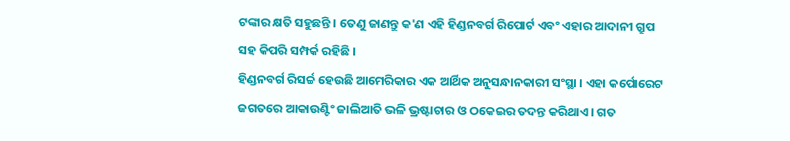ଟଙ୍କାର କ୍ଷତି ସହୁଛନ୍ତି । ତେଣୁ ଜାଣନ୍ତୁ କ'ଣ ଏହି ହିଣ୍ଡନବର୍ଗ ରିପୋର୍ଟ ଏବଂ ଏହାର ଆଦାନୀ ଗ୍ରୁପ ସହ କିପରି ସମ୍ପର୍କ ରହିଛି ।
ହିଣ୍ଡନବର୍ଗ ରିସର୍ଚ୍ଚ ହେଉଛି ଆମେରିକାର ଏକ ଆର୍ଥିକ ଅନୁସନ୍ଧାନକାରୀ ସଂସ୍ଥା । ଏହା କର୍ପୋରେଟ ଜଗତରେ ଆକାଉଣ୍ଟିଂ ଜାଲିଆତି ଭଳି ଭ୍ରଷ୍ଟାଚାର ଓ ଠକେଇର ତଦନ୍ତ କରିଥାଏ । ଗତ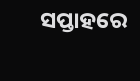ସପ୍ତାହରେ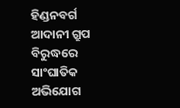ହିଣ୍ଡନବର୍ଗ ଆଦାନୀ ଗ୍ରୁପ ବିରୁଦ୍ଧରେ ସାଂଘାତିକ ଅଭିଯୋଗ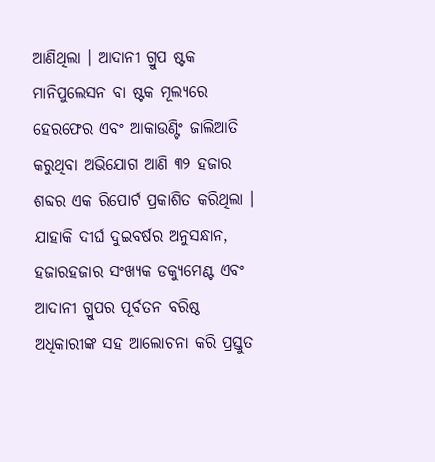ଆଣିଥିଲା । ଆଦାନୀ ଗ୍ରୁପ ଷ୍ଟକ ମାନିପୁଲେସନ ବା ଷ୍ଟକ ମୂଲ୍ୟରେ ହେରଫେର ଏବଂ ଆକାଉଣ୍ଟିଂ ଜାଲିଆତି କରୁଥିବା ଅଭିଯୋଗ ଆଣି ୩୨ ହଜାର ଶବ୍ଦର ଏକ ରିପୋର୍ଟ ପ୍ରକାଶିତ କରିଥିଲା । ଯାହାକି ଦୀର୍ଘ ଦୁଇବର୍ଷର ଅନୁସନ୍ଧାନ, ହଜାରହଜାର ସଂଖ୍ୟକ ଡକ୍ୟୁମେଣ୍ଟ ଏବଂ ଆଦାନୀ ଗ୍ରୁପର ପୂର୍ବତନ ବରିଷ୍ଠ ଅଧିକାରୀଙ୍କ ସହ ଆଲୋଚନା କରି ପ୍ରସ୍ତୁତ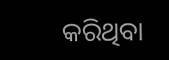କରିଥିବା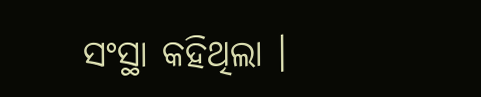ସଂସ୍ଥା କହିଥିଲା ।